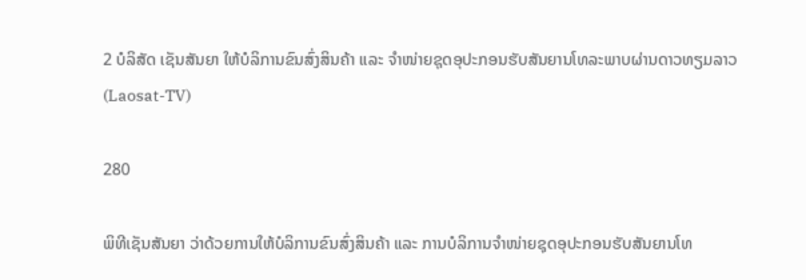2 ບໍລິສັດ ເຊັນສັນຍາ ໃຫ້ບໍລິການຂົນສົ່ງສິນຄ້າ ແລະ ຈຳໜ່າຍຊຸດອຸປະກອນຮັບສັນຍານໂທລະພາບຜ່ານດາວທຽມລາວ (Laosat-TV)

280

ພິທີເຊັນສັນຍາ ວ່າດ້ວຍການໃຫ້ບໍລິການຂົນສົ່ງສິນຄ້າ ແລະ ການບໍລິການຈຳໜ່າຍຊຸດອຸປະກອນຮັບສັນຍານໂທ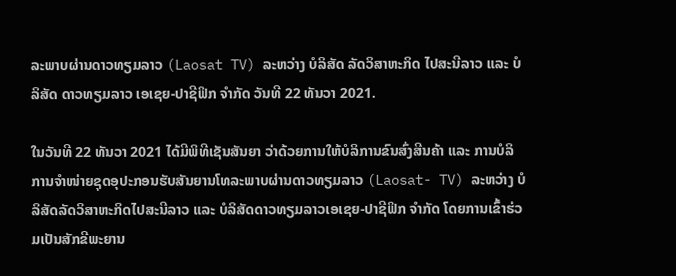ລະພາບຜ່ານດາວທຽມລາວ (Laosat TV) ລະຫວ່າງ ບໍລິສັດ ລັດວິສາຫະກິດ ໄປສະນີລາວ ແລະ ບໍລິສັດ ດາວທຽມລາວ ເອເຊຍ-ປາຊີຟິກ ຈຳກັດ ວັນທີ 22 ທັນວາ 2021.

ໃນວັນທີ 22 ທັນວາ 2021 ໄດ້ມີພິທີເຊັນສັນຍາ ວ່າດ້ວຍການໃຫ້ບໍລິການຂົນສົ່ງສີນຄ້າ ແລະ ການບໍລິການຈຳໜ່າຍຊຸດອຸປະກອນຮັບສັນຍານໂທລະພາບຜ່ານດາວທຽມລາວ (Laosat- TV) ລະຫວ່າງ ບໍລິສັດລັດວິສາຫະກິດໄປສະນີລາວ ແລະ ບໍລິສັດດາວທຽມລາວເອເຊຍ-ປາຊີຟິກ ຈໍາກັດ ໂດຍການເຂົ້າຮ່ວມເປັນສັກຂີພະຍານ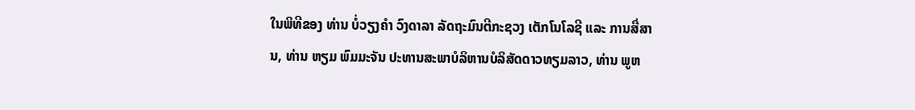ໃນພິທີຂອງ ທ່ານ ບໍ່ວຽງຄຳ ວົງດາລາ ລັດຖະມົນຕີກະຊວງ ເຕັກໂນໂລຊີ ແລະ ການສື່ສານ, ທ່ານ ຫຽມ ພົມມະຈັນ ປະທານສະພາບໍລິຫານບໍລິສັດດາວທຽມລາວ, ທ່ານ ພູຫ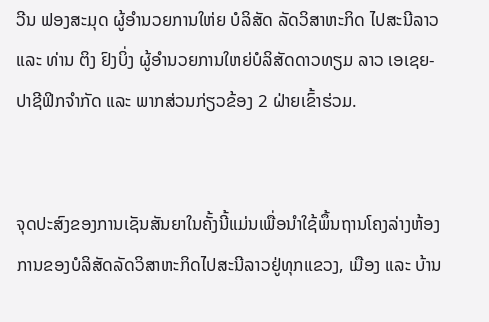ວີນ ຟອງສະມຸດ ຜູ້ອໍານວຍການໃຫ່ຍ ບໍລິສັດ ລັດວິສາຫະກິດ ໄປສະນີລາວ ແລະ ທ່ານ ຕິງ ຢົງບິ່ງ ຜູ້ອຳນວຍການໃຫຍ່ບໍລິສັດດາວທຽມ ລາວ ເອເຊຍ-ປາຊີຟິກຈໍາກັດ ແລະ ພາກສ່ວນກ່ຽວຂ້ອງ 2 ຝ່າຍເຂົ້າຮ່ວມ.


ຈຸດປະສົງຂອງການເຊັນສັນຍາໃນຄັ້ງນີ້ແມ່ນເພື່ອນຳໃຊ້ພຶ້ນຖານໂຄງລ່າງຫ້ອງການຂອງບໍລິສັດລັດວິສາຫະກິດໄປສະນີລາວຢູ່ທຸກແຂວງ, ເມືອງ ແລະ ບ້ານ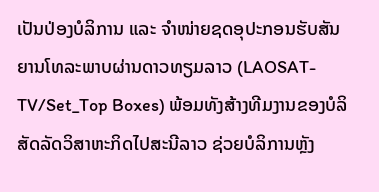ເປັນປ່ອງບໍລິການ ແລະ ຈໍາໜ່າຍຊດອຸປະກອນຮັບສັນຍານໂທລະພາບຜ່ານດາວທຽມລາວ (LAOSAT-TV/Set_Top Boxes) ພ້ອມທັງສ້າງທີມງານຂອງບໍລິສັດລັດວິສາຫະກິດໄປສະນີລາວ ຊ່ວຍບໍລິການຫຼັງ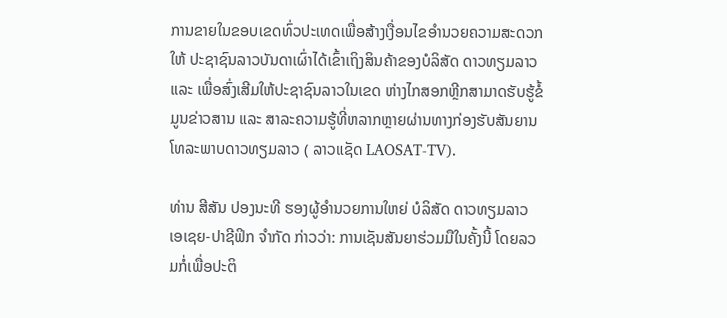ການຂາຍໃນຂອບເຂດທົ່ວປະເທດເພື່ອສ້າງເງື່ອນໄຂອໍານວຍຄວາມສະດວກໃຫ້ ປະຊາຊົນລາວບັນດາເຜົ່າໄດ້ເຂົ້າເຖິງສິນຄ້າຂອງບໍລິສັດ ດາວທຽມລາວ ແລະ ເພື່ອສົ່ງເສີມໃຫ້ປະຊາຊົນລາວໃນເຂດ ຫ່າງໄກສອກຫຼີກສາມາດຮັບຮູ້ຂໍ້ມູນຂ່າວສານ ແລະ ສາລະຄວາມຮູ້ທີ່ຫລາກຫຼາຍຜ່ານທາງກ່ອງຮັບສັນຍານໂທລະພາບດາວທຽມລາວ ( ລາວແຊັດ LAOSAT-TV).

ທ່ານ ສີສັນ ປອງນະທີ ຮອງຜູ້ອຳນວຍການໃຫຍ່ ບໍລິສັດ ດາວທຽມລາວ ເອເຊຍ-ປາຊີຟິກ ຈຳກັດ ກ່າວວ່າ: ການເຊັນສັນຍາຮ່ວມມືໃນຄັ້ງນີ້ ໂດຍລວມກໍ່ເພື່ອປະຕິ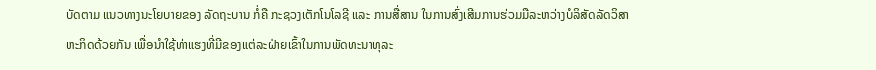ບັດຕາມ ແນວທາງນະໂຍບາຍຂອງ ລັດຖະບານ ກໍ່ຄື ກະຊວງເຕັກໂນໂລຊີ ແລະ ການສື່ສານ ໃນການສົ່ງເສີມການຮ່ວມມືລະຫວ່າງບໍລິສັດລັດວິສາຫະກິດດ້ວຍກັນ ເພື່ອນໍາໃຊ້ທ່າແຮງທີ່ມີຂອງແຕ່ລະຝ່າຍເຂົ້າໃນການພັດທະນາທຸລະ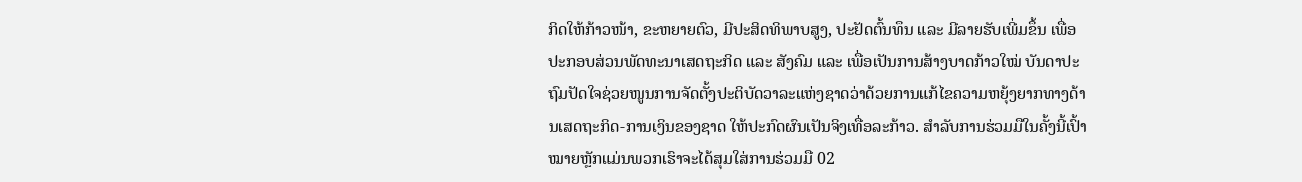ກິດໃຫ້ກ້າວໜ້າ, ຂະຫຍາຍຕົວ, ມີປະສິດທິພາບສູງ, ປະຢັດຕົ້ນທຶນ ແລະ ມີລາຍຮັບເພີ່ມຂຶ້ນ ເພື່ອປະກອບສ່ວນພັດທະນາເສດຖະກິດ ແລະ ສັງຄົມ ແລະ ເພື່ອເປັນການສ້າງບາດກ້າວໃໝ່ ບັນດາປະຖົມປັດໃຈຊ່ວຍໜູນການຈັດຕັ້ງປະຕິບັດວາລະແຫ່ງຊາດວ່າດ້ວຍການແກ້ໄຂຄວາມຫຍຸ້ງຍາກທາງດ້ານເສດຖະກິດ-ການເງິນຂອງຊາດ ໃຫ້ປະກົດຜົນເປັນຈິງເທື່ອລະກ້າວ. ສໍາລັບການຮ່ວມມືໃນຄັ້ງນີ້ເປົ້າໝາຍຫຼັກແມ່ນພວກເຮົາຈະໄດ້ສຸມໃສ່ການຮ່ວມມື 02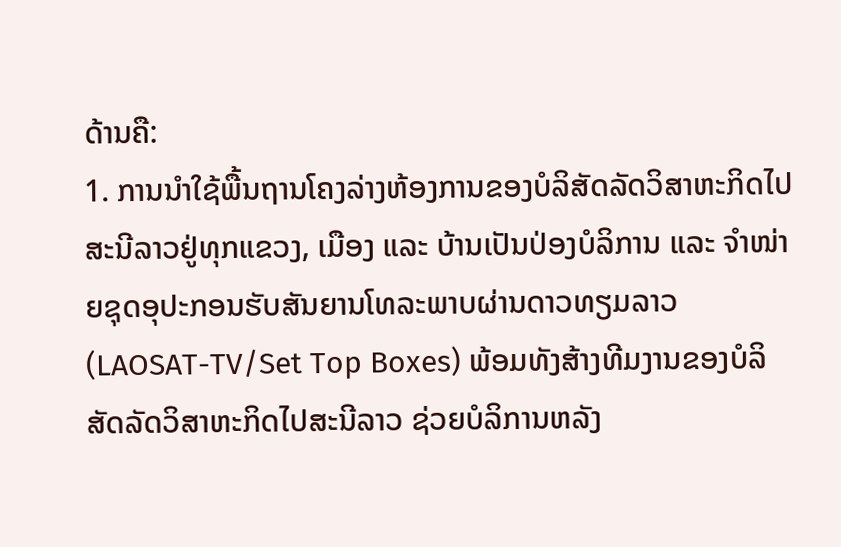ດ້ານຄື:
1. ການນຳໃຊ້ພື້ນຖານໂຄງລ່າງຫ້ອງການຂອງບໍລິສັດລັດວິສາຫະກິດໄປສະນີລາວຢູ່ທຸກແຂວງ, ເມືອງ ແລະ ບ້ານເປັນປ່ອງບໍລິການ ແລະ ຈຳໜ່າຍຊຸດອຸປະກອນຮັບສັນຍານໂທລະພາບຜ່ານດາວທຽມລາວ (LAOSAT-TV/Set Top Boxes) ພ້ອມທັງສ້າງທີມງານຂອງບໍລິສັດລັດວິສາຫະກິດໄປສະນີລາວ ຊ່ວຍບໍລິການຫລັງ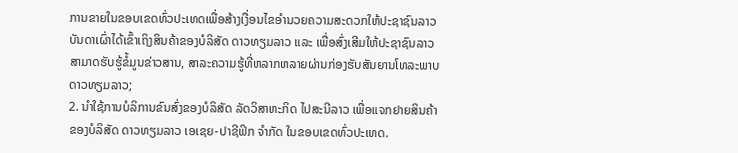ການຂາຍໃນຂອບເຂດທົ່ວປະເທດເພື່ອສ້າງເງື່ອນໄຂອໍານວຍຄວາມສະດວກໃຫ້ປະຊາຊົນລາວບັນດາເຜົ່າໄດ້ເຂົ້າເຖິງສິນຄ້າຂອງບໍລິສັດ ດາວທຽມລາວ ແລະ ເພື່ອສົ່ງເສີມໃຫ້ປະຊາຊົນລາວສາມາດຮັບຮູ້ຂໍ້ມູນຂ່າວສານ, ສາລະຄວາມຮູ້ທີ່ຫລາກຫລາຍຜ່ານກ່ອງຮັບສັນຍານໂທລະພາບດາວທຽມລາວ;
2. ນໍາໃຊ້ການບໍລິການຂົນສົ່ງຂອງບໍລິສັດ ລັດວິສາຫະກິດ ໄປສະນີລາວ ເພື່ອແຈກຢາຍສິນຄ້າຂອງບໍລິສັດ ດາວທຽມລາວ ເອເຊຍ-ປາຊີຟິກ ຈໍາກັດ ໃນຂອບເຂດທົ່ວປະເທດ.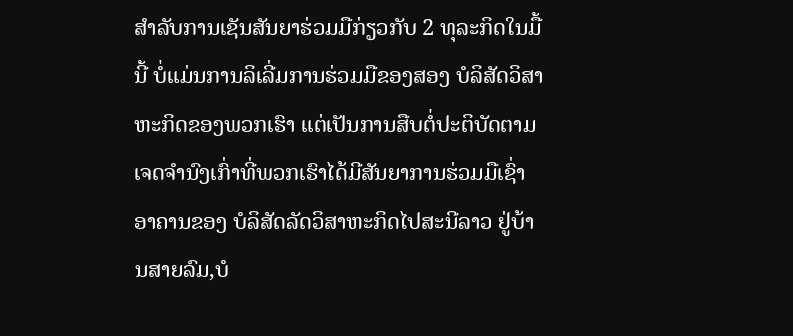ສໍາລັບການເຊັນສັນຍາຮ່ວມມືກ່ຽວກັບ 2 ທຸລະກິດໃນມື້ນີ້ ບໍ່ແມ່ນການລິເລີ່ມການຮ່ວມມືຂອງສອງ ບໍລິສັດວິສາຫະກິດຂອງພວກເຮົາ ແຕ່ເປັນການສືບຕໍ່ປະຕິບັດຕາມເຈດຈໍານົງເກົ່າທີ່ພວກເຮົາໄດ້ມີສັນຍາການຮ່ວມມືເຊົ່າອາຄານຂອງ ບໍລິສັດລັດວິສາຫະກິດໄປສະນີລາວ ຢູ່ບ້ານສາຍລົມ,ບໍ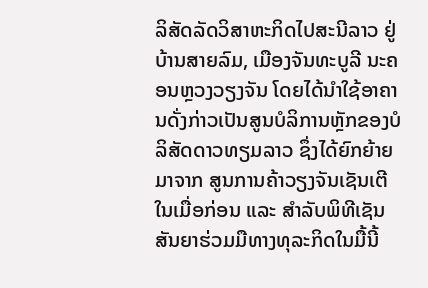ລິສັດລັດວິສາຫະກິດໄປສະນີລາວ ຢູ່ບ້ານສາຍລົມ, ເມືອງຈັນທະບູລີ ນະຄອນຫຼວງວຽງຈັນ ໂດຍໄດ້ນໍາໃຊ້ອາຄານດັ່ງກ່າວເປັນສູນບໍລິການຫຼັກຂອງບໍລິສັດດາວທຽມລາວ ຊຶ່ງໄດ້ຍົກຍ້າຍມາຈາກ ສູນການຄ້າວຽງຈັນເຊັນເຕີໃນເມື່ອກ່ອນ ແລະ ສໍາລັບພິທີເຊັນສັນຍາຮ່ວມມືທາງທຸລະກິດໃນມື້ນີ້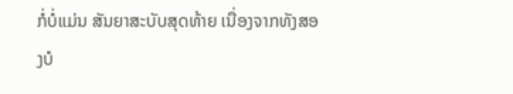ກໍ່ບໍ່ແມ່ນ ສັນຍາສະບັບສຸດທ້າຍ ເນື່ອງຈາກທັງສອງບໍ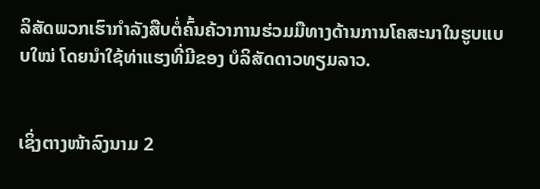ລິສັດພວກເຮົາກໍາລັງສືບຕໍ່ຄົ້ນຄ້ວາການຮ່ວມມືທາງດ້ານການໂຄສະນາໃນຮູບແບບໃໝ່ ໂດຍນໍາໃຊ້ທ່າແຮງທີ່ມີຂອງ ບໍລິສັດດາວທຽມລາວ.


ເຊິ່ງຕາງໜ້າລົງນາມ 2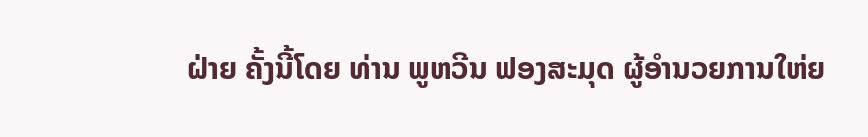ຝ່າຍ ຄັ້ງນີ້ໂດຍ ທ່ານ ພູຫວີນ ຟອງສະມຸດ ຜູ້ອຳນວຍການໃຫ່ຍ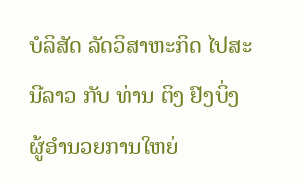ບໍລິສັດ ລັດວິສາຫະກິດ ໄປສະນີລາວ ກັບ ທ່ານ ຕິງ ຢົງບິ່ງ ຜູ້ອໍານວຍການໃຫຍ່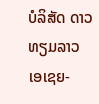ບໍລິສັດ ດາວທຽມລາວ ເອເຊຍ-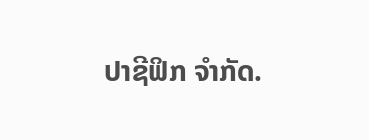ປາຊີຟິກ ຈຳກັດ.